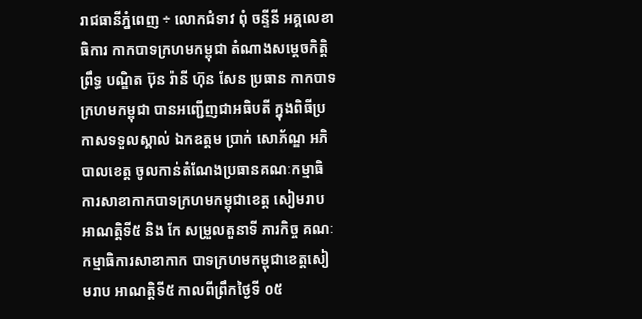រាជធានីភ្នំពេញ ÷ លោកជំទាវ ពុំ ចន្ទីនី អគ្គលេខាធិការ កាកបាទក្រហមកម្ពុជា តំណាងសម្តេចកិត្តិព្រឹទ្ធ បណ្ឌិត ប៊ុន រ៉ានី ហ៊ុន សែន ប្រធាន កាកបាទក្រហមកម្ពុជា បានអញ្ជើញជាអធិបតី ក្នុងពិធីប្រកាសទទួលស្គាល់ ឯកឧត្តម ប្រាក់ សោភ័ណ្ឌ អភិបាលខេត្ត ចូលកាន់តំណែងប្រធានគណៈកម្មាធិការសាខាកាកបាទក្រហមកម្ពុជាខេត្ត សៀមរាប អាណត្តិទី៥ និង កែ សម្រួលតួនាទី ភារកិច្ច គណៈកម្មាធិការសាខាកាក បាទក្រហមកម្ពុជាខេត្តសៀមរាប អាណត្តិទី៥ កាលពីព្រឹកថ្ងៃទី ០៥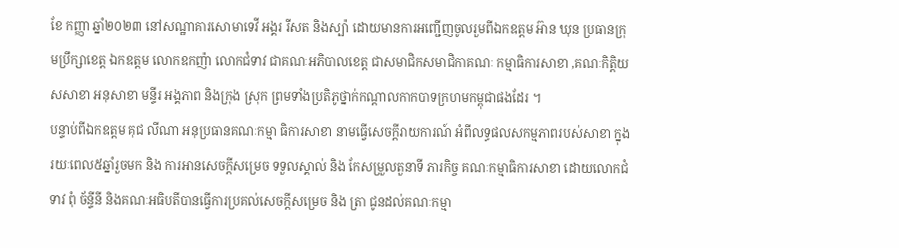ខែ កញ្ញា ឆ្នាំ២០២៣ នៅសណ្ឋាគារសោមាទេវី អង្គរ រីសត និងស្ប៉ា ដោយមានការអញ្ជើញចូលរួមពីឯកឧត្តម អ៊ាន ឃុន ប្រធានក្រុមប្រឹក្សាខេត្ត ឯកឧត្តម លោកឧកញ៉ា លោកជំទាវ ជាគណៈអភិបាលខេត្ត ជាសមាជិកសមាជិកាគណៈ កម្មាធិការសាខា ,គណៈកិត្តិយសសាខា អនុសាខា មន្ទីរ អង្គភាព និងក្រុង ស្រុក ព្រមទាំងប្រតិភូថ្នាក់កណ្តាលកាកបាទក្រហមកម្ពុជាផងដែរ ។
បន្ទាប់ពីឯកឧត្តម គុជ លីណា អនុប្រធានគណៈកម្មា ធិការសាខា នាមធ្វើសេចក្តីរាយការណ៍ អំពីលទ្ធផលសកម្មភាពរបស់សាខា ក្នុងរយៈពេល៥ឆ្នាំរួចមក និង ការអានសេចក្តីសម្រេច ទទួលស្គាល់ និង កែសម្រួលតួនាទី ភារកិច្ច គណៈកម្មាធិការសាខា ដោយលោកជំទាវ ពុំ ច័ន្ទីនី និងគណៈអធិបតីបានធ្វើការប្រគល់សេចក្តីសម្រេច និង ត្រា ជូនដល់គណៈកម្មា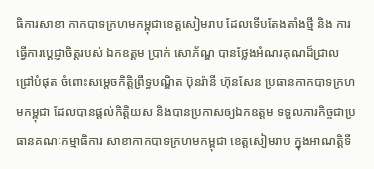ធិការសាខា កាកបាទក្រហមកម្ពុជាខេត្តសៀមរាប ដែលទើបតែងតាំងថ្មី និង ការធ្វើការប្តេជ្ញាចិត្តរបស់ ឯកឧត្តម ប្រាក់ សោភ័ណ្ឌ បានថ្លែងអំណរគុណដ៏ជ្រាលជ្រៅបំផុត ចំពោះសម្តេចកិត្តិព្រឹទ្ធបណ្ឌិត ប៊ុនរ៉ានី ហ៊ុនសែន ប្រធានកាកបាទក្រហមកម្ពុជា ដែលបានផ្តល់កិត្តិយស និងបានប្រកាសឲ្យឯកឧត្តម ទទួលភារកិច្ចជាប្រធានគណៈកម្មាធិការ សាខាកាកបាទក្រហមកម្ពុជា ខេត្តសៀមរាប ក្នុងអាណត្តិទី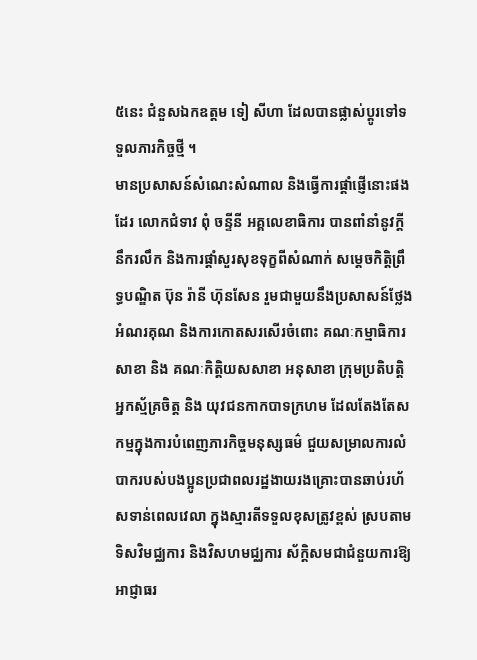៥នេះ ជំនួសឯកឧត្តម ទៀ សីហា ដែលបានផ្លាស់ប្តូរទៅទទួលភារកិច្ចថ្មី ។
មានប្រសាសន៍សំណេះសំណាល និងធ្វើការផ្តាំផ្ញើនោះផងដែរ លោកជំទាវ ពុំ ចន្ទីនី អគ្គលេខាធិការ បានពាំនាំនូវក្តីនឹករលឹក និងការផ្តាំសួរសុខទុក្ខពីសំណាក់ សម្ដេចកិត្ដិព្រឹទ្ធបណ្ឌិត ប៊ុន រ៉ានី ហ៊ុនសែន រួមជាមួយនឹងប្រសាសន៍ថ្លែងអំណរគុណ និងការកោតសរសើរចំពោះ គណៈកម្មាធិការសាខា និង គណៈកិត្តិយសសាខា អនុសាខា ក្រុមប្រតិបត្តិ អ្នកស្ម័គ្រចិត្ត និង យុវជនកាកបាទក្រហម ដែលតែងតែសកម្មក្នុងការបំពេញភារកិច្ចមនុស្សធម៌ ជួយសម្រាលការលំបាករបស់បងប្អូនប្រជាពលរដ្ឋងាយរងគ្រោះបានឆាប់រហ័សទាន់ពេលវេលា ក្នុងស្មារតីទទួលខុសត្រូវខ្ពស់ ស្របតាមទិសវិមជ្ឈការ និងវិសហមជ្ឈការ ស័ក្តិសមជាជំនួយការឱ្យអាជ្ញាធរ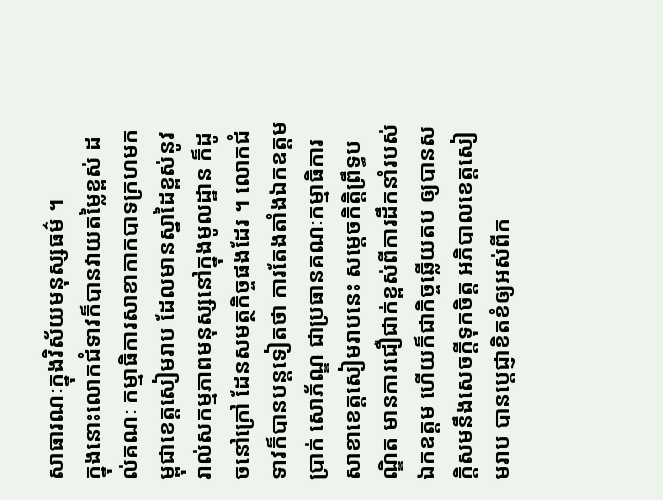សាធារណៈក្នុងវិស័យមនុស្សធម៌ ។
ក្នុងនោះលោកជំទាវក៏បានវាយតម្លៃខ្ពស់ ដល់គណៈ កម្មាធិការសាខាកាកបាទក្រហមកម្ពុជាខេត្តសៀមរាប ដែលមានស្នាដៃខ្ពស់នូវរាល់សកម្មភាពមនុស្សនៅក្នុងមូលដ្ឋាន ក៏ដូចនៅក្រៅ ដែនសមត្ថកិច្ចផងដែរ ។ លោកជំទាវក៏បានបន្តទៀតថា ការតែងតាំងឯកឧត្តម ប្រាក់ សោភ័ណ្ឌ ជាប្រធានគណៈកម្មាធិការសាខាខេត្តសៀមរាបនេះ សម្ដេចកិត្ដិព្រឹទ្ធបណ្ឌិត មានការជឿជាក់ខ្ពស់ពីការដឹកនាំរបស់ឯកឧត្តម ហើយក៏ជាកិច្ចឆ្លើយតប ឲ្យបានសក្តិសមនឹងសេចក្តីទុកចិត្ត អភិបាលខេត្តសៀមរាប បានប្តេជ្ញាខិតខំឲ្យអស់ពីក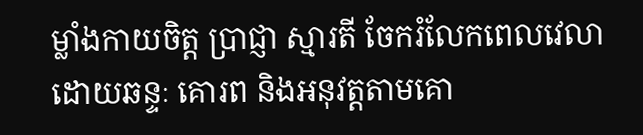ម្លាំងកាយចិត្ត ប្រាជ្ញា ស្មារតី ចែករំលែកពេលវេលាដោយឆន្ទៈ គោរព និងអនុវត្តតាមគោ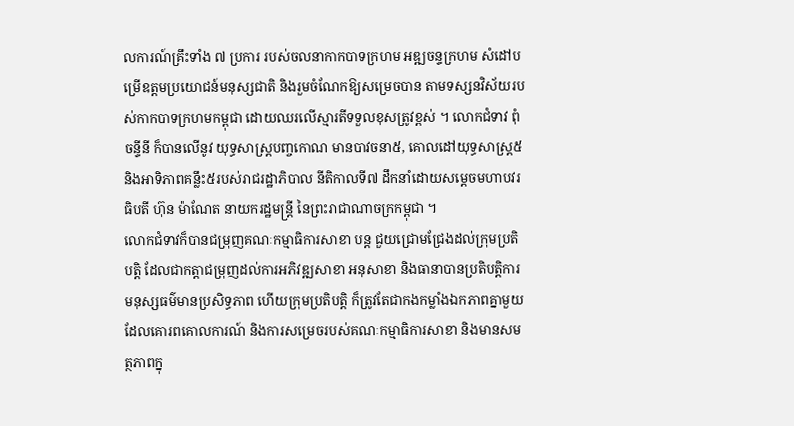លការណ៍គ្រឹះទាំង ៧ ប្រការ របស់ចលនាកាកបាទក្រហម អឌ្ឍចន្ទក្រហម សំដៅបម្រើឧត្តមប្រយោជន៍មនុស្សជាតិ និងរួមចំណែកឱ្យសម្រេចបាន តាមទស្សនវិស័យរបស់កាកបាទក្រហមកម្ពុជា ដោយឈរលើស្មារតីទទួលខុសត្រូវខ្ពស់ ។ លោកជំទាវ ពុំ ចន្ទីនី ក៏បានលើនូវ យុទ្ធសាស្ត្របញ្ចកោណ មានបាវចនា៥, គោលដៅយុទ្ធសាស្ត្រ៥ និងអាទិភាពគន្លឹះ៥របស់រាជរដ្ឋាភិបាល នីតិកាលទី៧ ដឹកនាំដោយសម្តេចមហាបវរធិបតី ហ៊ុន ម៉ាណែត នាយករដ្ឋមន្ត្រី នៃព្រះរាជាណាចក្រកម្ពុជា ។
លោកជំទាវក៏បានជម្រុញគណៈកម្មាធិការសាខា បន្ត ជួយជ្រោមជ្រែងដល់ក្រុមប្រតិបត្តិ ដែលជាកត្តាជម្រុញដល់ការអភិវឌ្ឍសាខា អនុសាខា និងធានាបានប្រតិបត្តិការមនុស្សធម៌មានប្រសិទ្ធភាព ហើយក្រុមប្រតិបត្តិ ក៏ត្រូវតែជាកងកម្លាំងឯកភាពគ្នាមួយ ដែលគោរពគោលការណ៍ និងការសម្រេចរបស់គណៈកម្មាធិការសាខា និងមានសមត្ថភាពក្នុ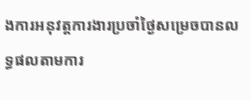ងការអនុវត្តការងារប្រចាំថ្ងៃសម្រេចបានលទ្ធផលតាមការ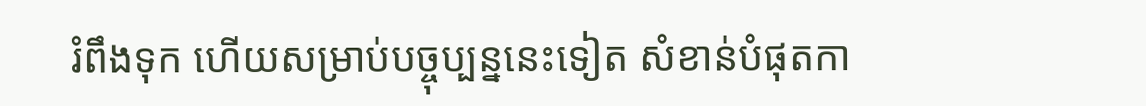រំពឹងទុក ហើយសម្រាប់បច្ចុប្បន្ននេះទៀត សំខាន់បំផុតកា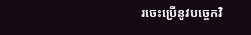រចេះប្រើនូវបច្ចេកវិ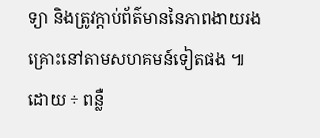ទ្យា និងត្រូវក្តាប់ព័ត៌មាននៃភាពងាយរងគ្រោះនៅតាមសហគមន៍ទៀតផង ៕
ដោយ ÷ ពន្លឺ